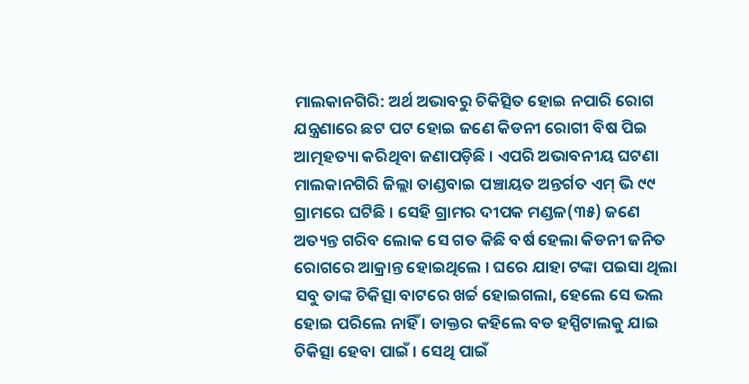ମାଲକାନଗିରି: ଅର୍ଥ ଅଭାବରୁ ଚିକିତ୍ସିତ ହୋଇ ନପାରି ରୋଗ ଯନ୍ତ୍ରଣାରେ ଛଟ ପଟ ହୋଇ ଜଣେ କିଡନୀ ରୋଗୀ ବିଷ ପିଇ ଆତ୍ମହତ୍ୟା କରିଥିବା ଜଣାପଡ଼ିଛି । ଏପରି ଅଭାବନୀୟ ଘଟଣା ମାଲକାନଗିରି ଜିଲ୍ଲା ତାଣ୍ଡବାଇ ପଞ୍ଚାୟତ ଅନ୍ତର୍ଗତ ଏମ୍ ଭି ୯୯ ଗ୍ରାମରେ ଘଟିଛି । ସେହି ଗ୍ରାମର ଦୀପକ ମଣ୍ଡଳ(୩୫) ଜଣେ ଅତ୍ୟନ୍ତ ଗରିବ ଲୋକ ସେ ଗତ କିଛି ବର୍ଷ ହେଲା କିଡନୀ ଜନିତ ରୋଗରେ ଆକ୍ରାନ୍ତ ହୋଇଥିଲେ । ଘରେ ଯାହା ଟଙ୍କା ପଇସା ଥିଲା ସବୁ ତାଙ୍କ ଚିକିତ୍ସା ବାଟରେ ଖର୍ଚ୍ଚ ହୋଇଗଲା, ହେଲେ ସେ ଭଲ ହୋଇ ପରିଲେ ନାହିଁ । ଡାକ୍ତର କହିଲେ ବଡ ହସ୍ପିଟାଲକୁ ଯାଇ ଚିକିତ୍ସା ହେବା ପାଇଁ । ସେଥି ପାଇଁ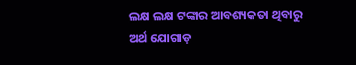ଲକ୍ଷ ଲକ୍ଷ ଟଙ୍କାର ଆବଶ୍ୟକତା ଥିବାରୁ ଅର୍ଥ ଯୋଗାଡ଼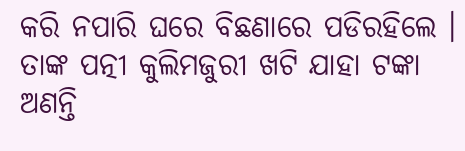କରି ନପାରି ଘରେ ବିଛଣାରେ ପଡିରହିଲେ । ତାଙ୍କ ପତ୍ନୀ କୁଲିମଜୁରୀ ଖଟି ଯାହା ଟଙ୍କା ଅଣନ୍ତି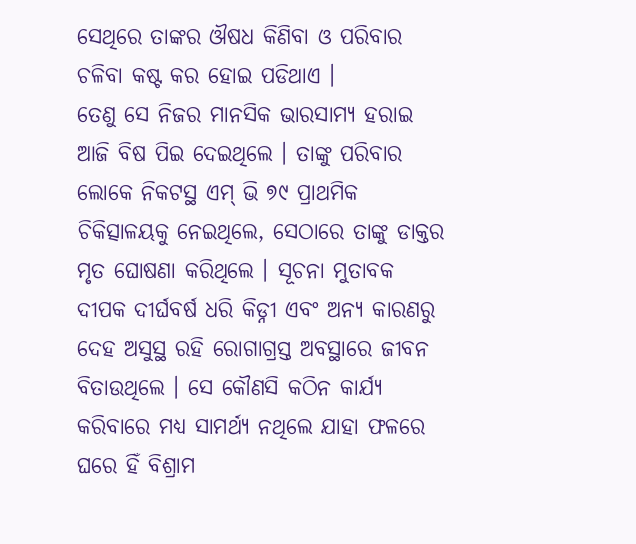ସେଥିରେ ତାଙ୍କର ଔଷଧ କିଣିବା ଓ ପରିବାର ଚଳିବା କଷ୍ଟ କର ହୋଇ ପଡିଥାଏ ।
ତେଣୁ ସେ ନିଜର ମାନସିକ ଭାରସାମ୍ୟ ହରାଇ ଆଜି ବିଷ ପିଇ ଦେଇଥିଲେ । ତାଙ୍କୁ ପରିବାର ଲୋକେ ନିକଟସ୍ଥ ଏମ୍ ଭି ୭୯ ପ୍ରାଥମିକ ଚିକିତ୍ସାଳୟକୁ ନେଇଥିଲେ, ସେଠାରେ ତାଙ୍କୁ ଡାକ୍ତର ମୃତ ଘୋଷଣା କରିଥିଲେ । ସୂଚନା ମୁତାବକ ଦୀପକ ଦୀର୍ଘବର୍ଷ ଧରି କିଡ୍ନୀ ଏବଂ ଅନ୍ୟ କାରଣରୁ ଦେହ ଅସୁସ୍ଥ ରହି ରୋଗାଗ୍ରସ୍ତ ଅବସ୍ଥାରେ ଜୀବନ ବିତାଉଥିଲେ । ସେ କୌଣସି କଠିନ କାର୍ଯ୍ୟ କରିବାରେ ମଧ୍ୟ ସାମର୍ଥ୍ୟ ନଥିଲେ ଯାହା ଫଳରେ ଘରେ ହିଁ ବିଶ୍ରାମ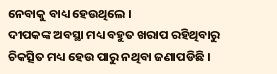ନେବାକୁ ବାଧ୍ୟ ହେଉଥିଲେ ।
ଦୀପକଙ୍କ ଅବସ୍ଥା ମଧ୍ୟ ବହୁତ ଖରାପ ରହିଥିବାରୁ ଚିକତ୍ସିତ ମଧ୍ୟ ହେଉ ପାରୁ ନଥିବା ଜଣାପଡିଛି ।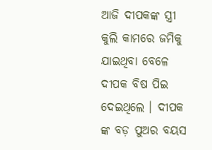ଆଜି ଦୀପକଙ୍କ ସ୍ତ୍ରୀ କୁଲି କାମରେ ଜମିକୁ ଯାଇଥିବା ବେଳେ ଦୀପକ ବିଷ ପିଇ ଦେଇଥିଲେ । ଦୀପକ ଙ୍କ ବଡ଼ ପୁଅର ବୟସ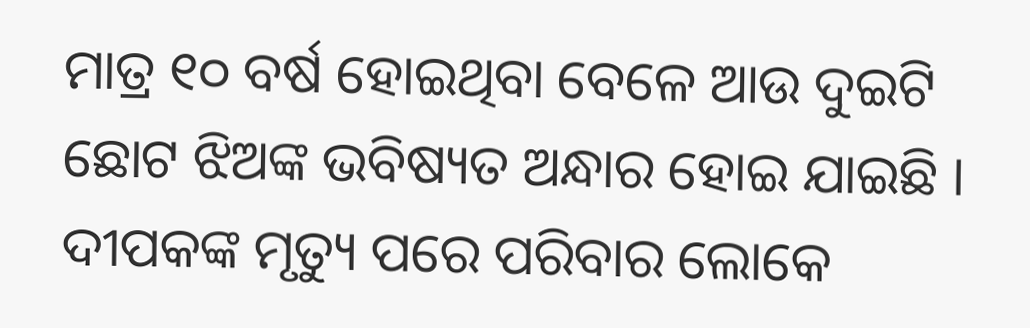ମାତ୍ର ୧୦ ବର୍ଷ ହୋଇଥିବା ବେଳେ ଆଉ ଦୁଇଟି ଛୋଟ ଝିଅଙ୍କ ଭବିଷ୍ୟତ ଅନ୍ଧାର ହୋଇ ଯାଇଛି । ଦୀପକଙ୍କ ମୃତ୍ୟୁ ପରେ ପରିବାର ଲୋକେ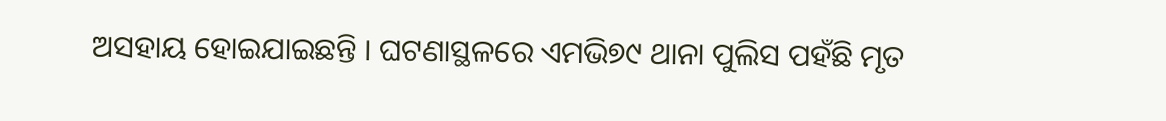ଅସହାୟ ହୋଇଯାଇଛନ୍ତି । ଘଟଣାସ୍ଥଳରେ ଏମଭି୭୯ ଥାନା ପୁଲିସ ପହଁଛି ମୃତ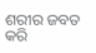ଶରୀର ଜବତ କରି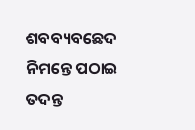ଶବବ୍ୟବଛେଦ ନିମନ୍ତେ ପଠାଇ ତଦନ୍ତ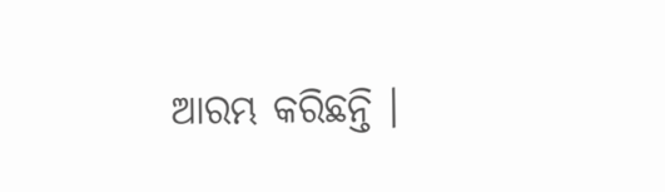ଆରମ୍ଭ କରିଛନ୍ତି ।